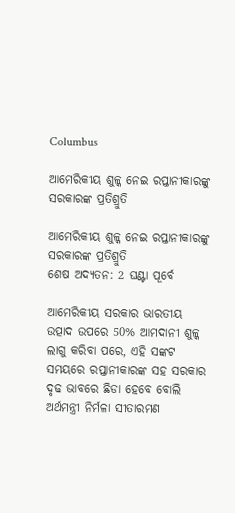Columbus

ଆମେରିକୀୟ ଶୁଳ୍କ ନେଇ ରପ୍ତାନୀକାରଙ୍କୁ ସରକାରଙ୍କ ପ୍ରତିଶ୍ରୁତି

ଆମେରିକୀୟ ଶୁଳ୍କ ନେଇ ରପ୍ତାନୀକାରଙ୍କୁ ସରକାରଙ୍କ ପ୍ରତିଶ୍ରୁତି
ଶେଷ ଅଦ୍ୟତନ: 2 ଘଣ୍ଟା ପୂର୍ବେ

ଆମେରିକୀୟ ସରକାର ଭାରତୀୟ ଉତ୍ପାଦ ଉପରେ 50% ଆମଦାନୀ ଶୁଳ୍କ ଲାଗୁ କରିବା ପରେ, ଏହି ସଙ୍କଟ ସମୟରେ ରପ୍ତାନୀକାରଙ୍କ ସହ ସରକାର ଦୃଢ ଭାବରେ ଛିଡା ହେବେ ବୋଲି ଅର୍ଥମନ୍ତ୍ରୀ ନିର୍ମଳା ସୀତାରମଣ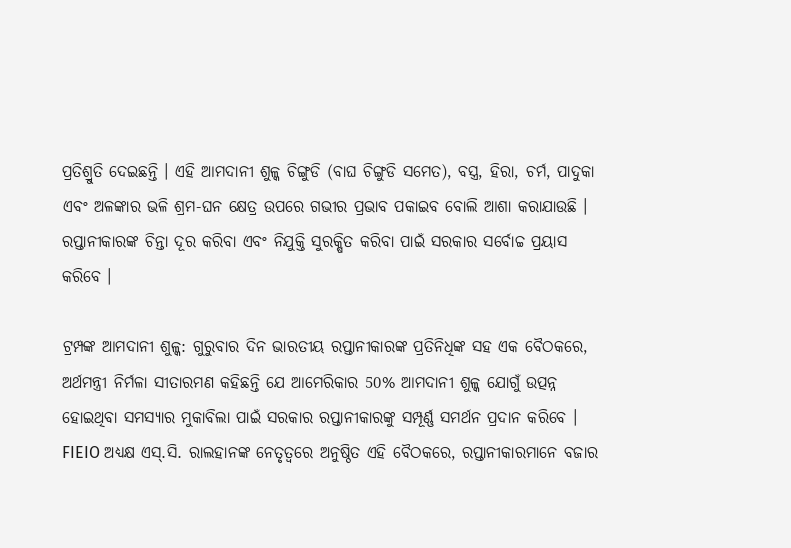ପ୍ରତିଶ୍ରୁତି ଦେଇଛନ୍ତି । ଏହି ଆମଦାନୀ ଶୁଳ୍କ ଚିଙ୍ଗୁଡି (ବାଘ ଚିଙ୍ଗୁଡି ସମେତ), ବସ୍ତ୍ର, ହିରା, ଚର୍ମ, ପାଦୁକା ଏବଂ ଅଳଙ୍କାର ଭଳି ଶ୍ରମ-ଘନ କ୍ଷେତ୍ର ଉପରେ ଗଭୀର ପ୍ରଭାବ ପକାଇବ ବୋଲି ଆଶା କରାଯାଉଛି । ରପ୍ତାନୀକାରଙ୍କ ଚିନ୍ତା ଦୂର କରିବା ଏବଂ ନିଯୁକ୍ତି ସୁରକ୍ଷିତ କରିବା ପାଇଁ ସରକାର ସର୍ବୋଚ୍ଚ ପ୍ରୟାସ କରିବେ ।

ଟ୍ରମ୍ପଙ୍କ ଆମଦାନୀ ଶୁଳ୍କ: ଗୁରୁବାର ଦିନ ଭାରତୀୟ ରପ୍ତାନୀକାରଙ୍କ ପ୍ରତିନିଧିଙ୍କ ସହ ଏକ ବୈଠକରେ, ଅର୍ଥମନ୍ତ୍ରୀ ନିର୍ମଳା ସୀତାରମଣ କହିଛନ୍ତି ଯେ ଆମେରିକାର 50% ଆମଦାନୀ ଶୁଳ୍କ ଯୋଗୁଁ ଉତ୍ପନ୍ନ ହୋଇଥିବା ସମସ୍ୟାର ମୁକାବିଲା ପାଇଁ ସରକାର ରପ୍ତାନୀକାରଙ୍କୁ ସମ୍ପୂର୍ଣ୍ଣ ସମର୍ଥନ ପ୍ରଦାନ କରିବେ । FIEIO ଅଧ୍ୟକ୍ଷ ଏସ୍.ସି. ରାଲହାନଙ୍କ ନେତୃତ୍ୱରେ ଅନୁଷ୍ଠିତ ଏହି ବୈଠକରେ, ରପ୍ତାନୀକାରମାନେ ବଜାର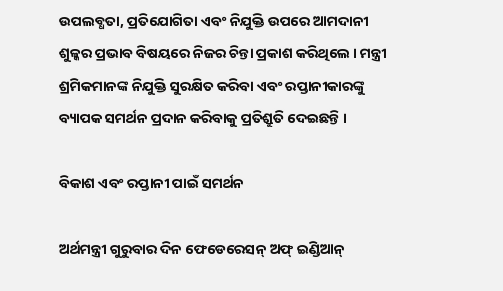ଉପଲବ୍ଧତା, ପ୍ରତିଯୋଗିତା ଏବଂ ନିଯୁକ୍ତି ଉପରେ ଆମଦାନୀ ଶୁଳ୍କର ପ୍ରଭାବ ବିଷୟରେ ନିଜର ଚିନ୍ତା ପ୍ରକାଶ କରିଥିଲେ । ମନ୍ତ୍ରୀ ଶ୍ରମିକମାନଙ୍କ ନିଯୁକ୍ତି ସୁରକ୍ଷିତ କରିବା ଏବଂ ରପ୍ତାନୀକାରଙ୍କୁ ବ୍ୟାପକ ସମର୍ଥନ ପ୍ରଦାନ କରିବାକୁ ପ୍ରତିଶ୍ରୁତି ଦେଇଛନ୍ତି ।

ବିକାଶ ଏବଂ ରପ୍ତାନୀ ପାଇଁ ସମର୍ଥନ

ଅର୍ଥମନ୍ତ୍ରୀ ଗୁରୁବାର ଦିନ ଫେଡେରେସନ୍ ଅଫ୍ ଇଣ୍ଡିଆନ୍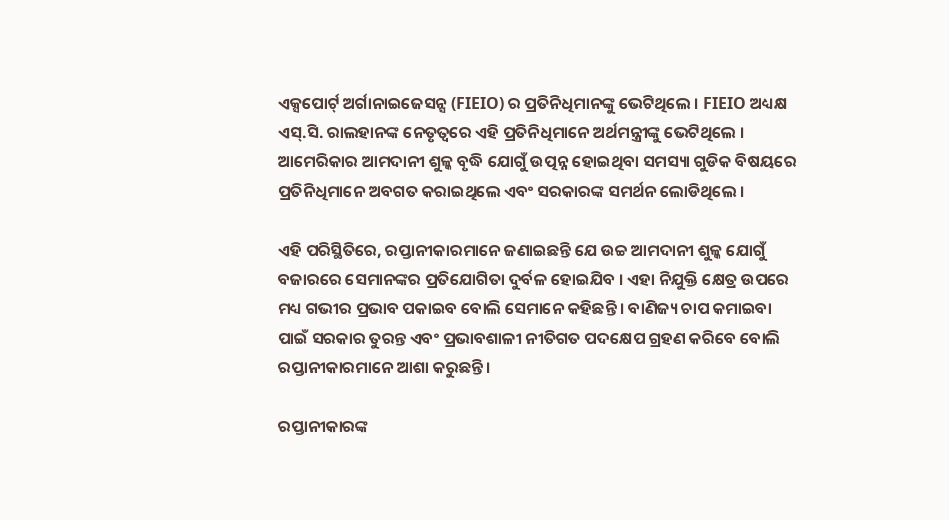ଏକ୍ସପୋର୍ଟ୍ ଅର୍ଗାନାଇଜେସନ୍ସ (FIEIO) ର ପ୍ରତିନିଧିମାନଙ୍କୁ ଭେଟିଥିଲେ । FIEIO ଅଧ୍ୟକ୍ଷ ଏସ୍.ସି. ରାଲହାନଙ୍କ ନେତୃତ୍ୱରେ ଏହି ପ୍ରତିନିଧିମାନେ ଅର୍ଥମନ୍ତ୍ରୀଙ୍କୁ ଭେଟିଥିଲେ । ଆମେରିକାର ଆମଦାନୀ ଶୁଳ୍କ ବୃଦ୍ଧି ଯୋଗୁଁ ଉତ୍ପନ୍ନ ହୋଇଥିବା ସମସ୍ୟା ଗୁଡିକ ବିଷୟରେ ପ୍ରତିନିଧିମାନେ ଅବଗତ କରାଇଥିଲେ ଏବଂ ସରକାରଙ୍କ ସମର୍ଥନ ଲୋଡିଥିଲେ ।

ଏହି ପରିସ୍ଥିତିରେ, ରପ୍ତାନୀକାରମାନେ ଜଣାଇଛନ୍ତି ଯେ ଉଚ୍ଚ ଆମଦାନୀ ଶୁଳ୍କ ଯୋଗୁଁ ବଜାରରେ ସେମାନଙ୍କର ପ୍ରତିଯୋଗିତା ଦୁର୍ବଳ ହୋଇଯିବ । ଏହା ନିଯୁକ୍ତି କ୍ଷେତ୍ର ଉପରେ ମଧ୍ୟ ଗଭୀର ପ୍ରଭାବ ପକାଇବ ବୋଲି ସେମାନେ କହିଛନ୍ତି । ବାଣିଜ୍ୟ ଚାପ କମାଇବା ପାଇଁ ସରକାର ତୁରନ୍ତ ଏବଂ ପ୍ରଭାବଶାଳୀ ନୀତିଗତ ପଦକ୍ଷେପ ଗ୍ରହଣ କରିବେ ବୋଲି ରପ୍ତାନୀକାରମାନେ ଆଶା କରୁଛନ୍ତି ।

ରପ୍ତାନୀକାରଙ୍କ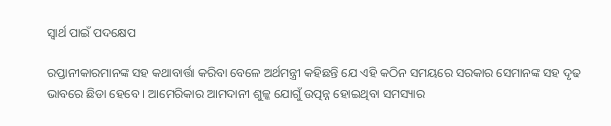ସ୍ୱାର୍ଥ ପାଇଁ ପଦକ୍ଷେପ

ରପ୍ତାନୀକାରମାନଙ୍କ ସହ କଥାବାର୍ତ୍ତା କରିବା ବେଳେ ଅର୍ଥମନ୍ତ୍ରୀ କହିଛନ୍ତି ଯେ ଏହି କଠିନ ସମୟରେ ସରକାର ସେମାନଙ୍କ ସହ ଦୃଢ ଭାବରେ ଛିଡା ହେବେ । ଆମେରିକାର ଆମଦାନୀ ଶୁଳ୍କ ଯୋଗୁଁ ଉତ୍ପନ୍ନ ହୋଇଥିବା ସମସ୍ୟାର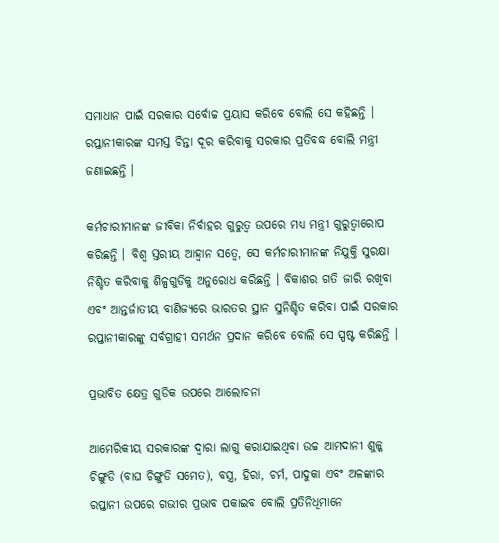ସମାଧାନ ପାଇଁ ସରକାର ସର୍ବୋଚ୍ଚ ପ୍ରୟାସ କରିବେ ବୋଲି ସେ କହିଛନ୍ତି । ରପ୍ତାନୀକାରଙ୍କ ସମସ୍ତ ଚିନ୍ତା ଦୂର କରିବାକୁ ସରକାର ପ୍ରତିବଦ୍ଧ ବୋଲି ମନ୍ତ୍ରୀ ଜଣାଇଛନ୍ତି ।

କର୍ମଚାରୀମାନଙ୍କ ଜୀବିକା ନିର୍ବାହର ଗୁରୁତ୍ୱ ଉପରେ ମଧ୍ୟ ମନ୍ତ୍ରୀ ଗୁରୁତ୍ୱାରୋପ କରିଛନ୍ତି । ବିଶ୍ୱ ସ୍ତରୀୟ ଆହ୍ୱାନ ସତ୍ୱେ, ସେ କର୍ମଚାରୀମାନଙ୍କ ନିଯୁକ୍ତି ସୁରକ୍ଷା ନିଶ୍ଚିତ କରିବାକୁ ଶିଳ୍ପଗୁଡିକୁ ଅନୁରୋଧ କରିଛନ୍ତି । ବିକାଶର ଗତି ଜାରି ରଖିବା ଏବଂ ଆନ୍ତର୍ଜାତୀୟ ବାଣିଜ୍ୟରେ ଭାରତର ସ୍ଥାନ ସୁନିଶ୍ଚିତ କରିବା ପାଇଁ ସରକାର ରପ୍ତାନୀକାରଙ୍କୁ ସର୍ବଗ୍ରାହୀ ସମର୍ଥନ ପ୍ରଦାନ କରିବେ ବୋଲି ସେ ସ୍ପଷ୍ଟ କରିଛନ୍ତି ।

ପ୍ରଭାବିତ କ୍ଷେତ୍ର ଗୁଡିକ ଉପରେ ଆଲୋଚନା

ଆମେରିକୀୟ ସରକାରଙ୍କ ଦ୍ୱାରା ଲାଗୁ କରାଯାଇଥିବା ଉଚ୍ଚ ଆମଦାନୀ ଶୁଳ୍କ ଚିଙ୍ଗୁଡି (ବାଘ ଚିଙ୍ଗୁଡି ସମେତ), ବସ୍ତ୍ର, ହିରା, ଚର୍ମ, ପାଦୁକା ଏବଂ ଅଳଙ୍କାର ରପ୍ତାନୀ ଉପରେ ଗଭୀର ପ୍ରଭାବ ପକାଇବ ବୋଲି ପ୍ରତିନିଧିମାନେ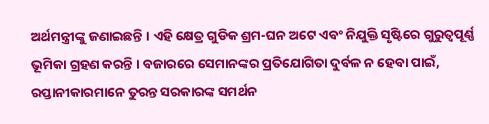ଅର୍ଥମନ୍ତ୍ରୀଙ୍କୁ ଜଣାଇଛନ୍ତି । ଏହି କ୍ଷେତ୍ର ଗୁଡିକ ଶ୍ରମ-ଘନ ଅଟେ ଏବଂ ନିଯୁକ୍ତି ସୃଷ୍ଟିରେ ଗୁରୁତ୍ୱପୂର୍ଣ୍ଣ ଭୂମିକା ଗ୍ରହଣ କରନ୍ତି । ବଜାରରେ ସେମାନଙ୍କର ପ୍ରତିଯୋଗିତା ଦୁର୍ବଳ ନ ହେବା ପାଇଁ, ରପ୍ତାନୀକାରମାନେ ତୁରନ୍ତ ସରକାରଙ୍କ ସମର୍ଥନ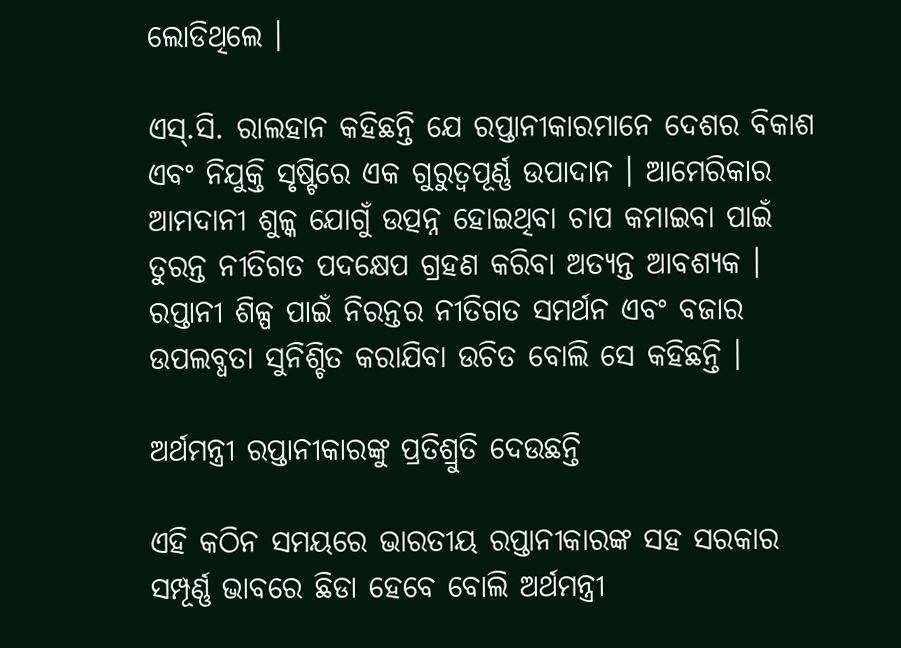ଲୋଡିଥିଲେ ।

ଏସ୍.ସି. ରାଲହାନ କହିଛନ୍ତି ଯେ ରପ୍ତାନୀକାରମାନେ ଦେଶର ବିକାଶ ଏବଂ ନିଯୁକ୍ତି ସୃଷ୍ଟିରେ ଏକ ଗୁରୁତ୍ୱପୂର୍ଣ୍ଣ ଉପାଦାନ । ଆମେରିକାର ଆମଦାନୀ ଶୁଳ୍କ ଯୋଗୁଁ ଉତ୍ପନ୍ନ ହୋଇଥିବା ଚାପ କମାଇବା ପାଇଁ ତୁରନ୍ତ ନୀତିଗତ ପଦକ୍ଷେପ ଗ୍ରହଣ କରିବା ଅତ୍ୟନ୍ତ ଆବଶ୍ୟକ । ରପ୍ତାନୀ ଶିଳ୍ପ ପାଇଁ ନିରନ୍ତର ନୀତିଗତ ସମର୍ଥନ ଏବଂ ବଜାର ଉପଲବ୍ଧତା ସୁନିଶ୍ଚିତ କରାଯିବା ଉଚିତ ବୋଲି ସେ କହିଛନ୍ତି ।

ଅର୍ଥମନ୍ତ୍ରୀ ରପ୍ତାନୀକାରଙ୍କୁ ପ୍ରତିଶ୍ରୁତି ଦେଉଛନ୍ତି

ଏହି କଠିନ ସମୟରେ ଭାରତୀୟ ରପ୍ତାନୀକାରଙ୍କ ସହ ସରକାର ସମ୍ପୂର୍ଣ୍ଣ ଭାବରେ ଛିଡା ହେବେ ବୋଲି ଅର୍ଥମନ୍ତ୍ରୀ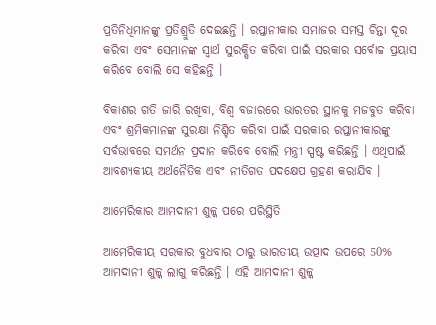ପ୍ରତିନିଧିମାନଙ୍କୁ ପ୍ରତିଶ୍ରୁତି ଦେଇଛନ୍ତି । ରପ୍ତାନୀକାର ସମାଜର ସମସ୍ତ ଚିନ୍ତା ଦୂର କରିବା ଏବଂ ସେମାନଙ୍କ ସ୍ୱାର୍ଥ ସୁରକ୍ଷିତ କରିବା ପାଇଁ ସରକାର ସର୍ବୋଚ୍ଚ ପ୍ରୟାସ କରିବେ ବୋଲି ସେ କହିଛନ୍ତି ।

ବିକାଶର ଗତି ଜାରି ରଖିବା, ବିଶ୍ୱ ବଜାରରେ ଭାରତର ସ୍ଥାନକୁ ମଜବୁତ କରିବା ଏବଂ ଶ୍ରମିକମାନଙ୍କ ସୁରକ୍ଷା ନିଶ୍ଚିତ କରିବା ପାଇଁ ସରକାର ରପ୍ତାନୀକାରଙ୍କୁ ସର୍ବଭାବରେ ସମର୍ଥନ ପ୍ରଦାନ କରିବେ ବୋଲି ମନ୍ତ୍ରୀ ସ୍ପଷ୍ଟ କରିଛନ୍ତି । ଏଥିପାଇଁ ଆବଶ୍ୟକୀୟ ଅର୍ଥନୈତିକ ଏବଂ ନୀତିଗତ ପଦକ୍ଷେପ ଗ୍ରହଣ କରାଯିବ ।

ଆମେରିକାର ଆମଦାନୀ ଶୁଳ୍କ ପରେ ପରିସ୍ଥିତି

ଆମେରିକୀୟ ସରକାର ବୁଧବାର ଠାରୁ ଭାରତୀୟ ଉତ୍ପାଦ ଉପରେ 50% ଆମଦାନୀ ଶୁଳ୍କ ଲାଗୁ କରିଛନ୍ତି । ଏହି ଆମଦାନୀ ଶୁଳ୍କ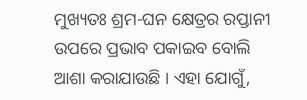ମୁଖ୍ୟତଃ ଶ୍ରମ-ଘନ କ୍ଷେତ୍ରର ରପ୍ତାନୀ ଉପରେ ପ୍ରଭାବ ପକାଇବ ବୋଲି ଆଶା କରାଯାଉଛି । ଏହା ଯୋଗୁଁ,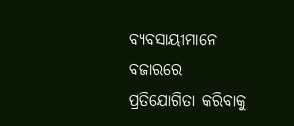ବ୍ୟବସାୟୀମାନେ ବଜାରରେ ପ୍ରତିଯୋଗିତା କରିବାକୁ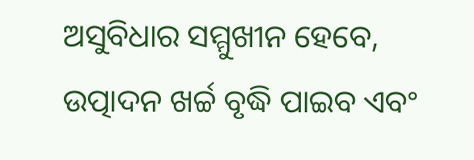ଅସୁବିଧାର ସମ୍ମୁଖୀନ ହେବେ, ଉତ୍ପାଦନ ଖର୍ଚ୍ଚ ବୃଦ୍ଧି ପାଇବ ଏବଂ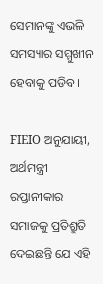ସେମାନଙ୍କୁ ଏଭଳି ସମସ୍ୟାର ସମ୍ମୁଖୀନ ହେବାକୁ ପଡିବ ।

FIEIO ଅନୁଯାୟୀ, ଅର୍ଥମନ୍ତ୍ରୀ ରପ୍ତାନୀକାର ସମାଜକୁ ପ୍ରତିଶ୍ରୁତି ଦେଇଛନ୍ତି ଯେ ଏହି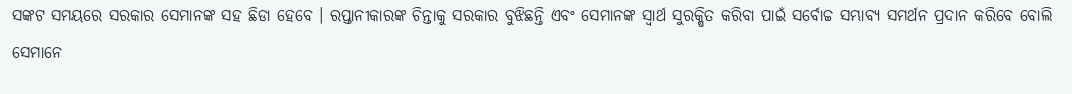ସଙ୍କଟ ସମୟରେ ସରକାର ସେମାନଙ୍କ ସହ ଛିଡା ହେବେ । ରପ୍ତାନୀକାରଙ୍କ ଚିନ୍ତାକୁ ସରକାର ବୁଝିଛନ୍ତି ଏବଂ ସେମାନଙ୍କ ସ୍ୱାର୍ଥ ସୁରକ୍ଷିତ କରିବା ପାଇଁ ସର୍ବୋଚ୍ଚ ସମ୍ଭାବ୍ୟ ସମର୍ଥନ ପ୍ରଦାନ କରିବେ ବୋଲି ସେମାନେ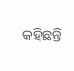କହିଛନ୍ତି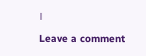।

Leave a comment